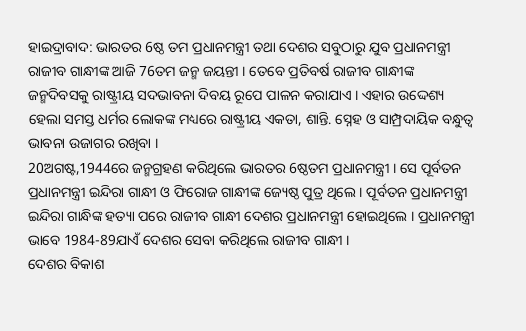ହାଇଦ୍ରାବାଦ: ଭାରତର 6ଷ୍ଠ ତମ ପ୍ରଧାନମନ୍ତ୍ରୀ ତଥା ଦେଶର ସବୁଠାରୁ ଯୁବ ପ୍ରଧାନମନ୍ତ୍ରୀ ରାଜୀବ ଗାନ୍ଧୀଙ୍କ ଆଜି 76ତମ ଜନ୍ମ ଜୟନ୍ତୀ । ତେବେ ପ୍ରତିବର୍ଷ ରାଜୀବ ଗାନ୍ଧୀଙ୍କ ଜନ୍ମଦିବସକୁ ରାଷ୍ଟ୍ରୀୟ ସଦଭାବନା ଦିବୟ ରୂପେ ପାଳନ କରାଯାଏ । ଏହାର ଉଦ୍ଦେଶ୍ୟ ହେଲା ସମସ୍ତ ଧର୍ମର ଲୋକଙ୍କ ମଧ୍ୟରେ ରାଷ୍ଟ୍ରୀୟ ଏକତା, ଶାନ୍ତି. ସ୍ନେହ ଓ ସାମ୍ପ୍ରଦାୟିକ ବନ୍ଧୁତ୍ବ ଭାବନା ଉଜାଗର ରଖିବା ।
20ଅଗଷ୍ଟ,1944ରେ ଜନ୍ମଗ୍ରହଣ କରିଥିଲେ ଭାରତର 6ଷ୍ଠତମ ପ୍ରଧାନମନ୍ତ୍ରୀ । ସେ ପୂର୍ବତନ ପ୍ରଧାନମନ୍ତ୍ରୀ ଇନ୍ଦିରା ଗାନ୍ଧୀ ଓ ଫିରୋଜ ଗାନ୍ଧୀଙ୍କ ଜ୍ୟେଷ୍ଠ ପୁତ୍ର ଥିଲେ । ପୂର୍ବତନ ପ୍ରଧାନମନ୍ତ୍ରୀ ଇନ୍ଦିରା ଗାନ୍ଧିଙ୍କ ହତ୍ୟା ପରେ ରାଜୀବ ଗାନ୍ଧୀ ଦେଶର ପ୍ରଧାନମନ୍ତ୍ରୀ ହୋଇଥିଲେ । ପ୍ରଧାନମନ୍ତ୍ରୀ ଭାବେ 1984-89ଯାଏଁ ଦେଶର ସେବା କରିଥିଲେ ରାଜୀବ ଗାନ୍ଧୀ ।
ଦେଶର ବିକାଶ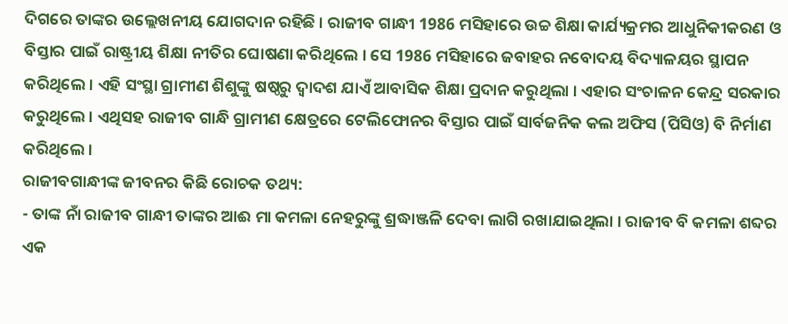ଦିଗରେ ତାଙ୍କର ଉଲ୍ଲେଖନୀୟ ଯୋଗଦାନ ରହିଛି । ରାଜୀବ ଗାନ୍ଧୀ 1986 ମସିହାରେ ଉଚ୍ଚ ଶିକ୍ଷା କାର୍ଯ୍ୟକ୍ରମର ଆଧୁନିକୀକରଣ ଓ ବିସ୍ତାର ପାଇଁ ରାଷ୍ଟ୍ରୀୟ ଶିକ୍ଷା ନୀତିର ଘୋଷଣା କରିଥିଲେ । ସେ 1986 ମସିହାରେ ଜବାହର ନବୋଦୟ ବିଦ୍ୟାଳୟର ସ୍ଥାପନ କରିଥିଲେ । ଏହି ସଂସ୍ଥା ଗ୍ରାମୀଣ ଶିଶୁଙ୍କୁ ଷଷ୍ଠରୁ ଦ୍ବାଦଶ ଯାଏଁ ଆବାସିକ ଶିକ୍ଷା ପ୍ରଦାନ କରୁଥିଲା । ଏହାର ସଂଚାଳନ କେନ୍ଦ୍ର ସରକାର କରୁଥିଲେ । ଏଥିସହ ରାଜୀବ ଗାନ୍ଧି ଗ୍ରାମୀଣ କ୍ଷେତ୍ରରେ ଟେଲିଫୋନର ବିସ୍ତାର ପାଇଁ ସାର୍ବଜନିକ କଲ ଅଫିସ (ପିସିଓ) ବି ନିର୍ମାଣ କରିଥିଲେ ।
ରାଜୀବଗାନ୍ଧୀଙ୍କ ଜୀବନର କିଛି ରୋଚକ ତଥ୍ୟ:
- ତାଙ୍କ ନାଁ ରାଜୀବ ଗାନ୍ଧୀ ତାଙ୍କର ଆଈ ମା କମଳା ନେହରୁଙ୍କୁ ଶ୍ରଦ୍ଧାଞ୍ଜଳି ଦେବା ଲାଗି ରଖାଯାଇଥିଲା । ରାଜୀବ ବି କମଳା ଶବ୍ଦର ଏକ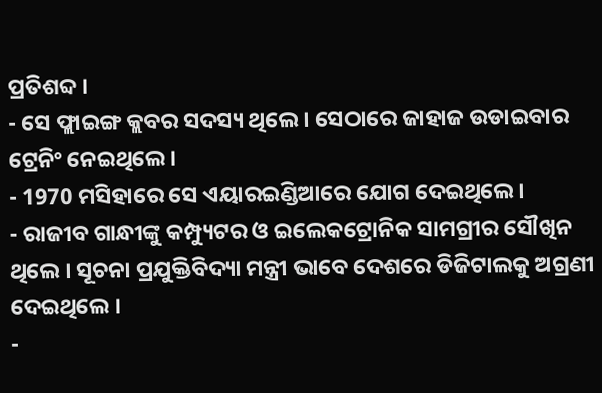ପ୍ରତିଶବ୍ଦ ।
- ସେ ଫ୍ଲାଇଙ୍ଗ କ୍ଲବର ସଦସ୍ୟ ଥିଲେ । ସେଠାରେ ଜାହାଜ ଉଡାଇବାର ଟ୍ରେନିଂ ନେଇଥିଲେ ।
- 1970 ମସିହାରେ ସେ ଏୟାରଇଣ୍ଡିଆରେ ଯୋଗ ଦେଇଥିଲେ ।
- ରାଜୀବ ଗାନ୍ଧୀଙ୍କୁ କମ୍ପ୍ୟୁଟର ଓ ଇଲେକଟ୍ରୋନିକ ସାମଗ୍ରୀର ସୌଖିନ ଥିଲେ । ସୂଚନା ପ୍ରଯୁକ୍ତିବିଦ୍ୟା ମନ୍ତ୍ରୀ ଭାବେ ଦେଶରେ ଡିଜିଟାଲକୁ ଅଗ୍ରଣୀ ଦେଇଥିଲେ ।
-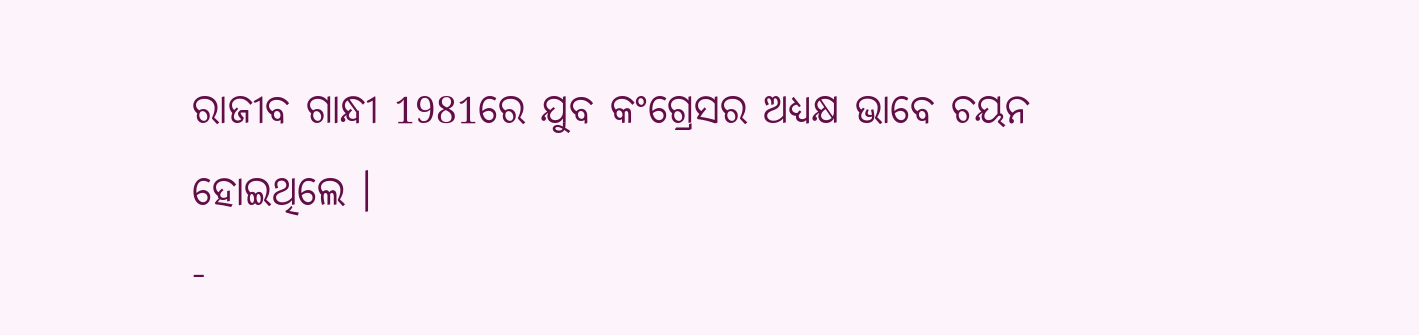ରାଜୀବ ଗାନ୍ଧୀ 1981ରେ ଯୁବ କଂଗ୍ରେସର ଅଧ୍ୟକ୍ଷ ଭାବେ ଚୟନ ହୋଇଥିଲେ ।
-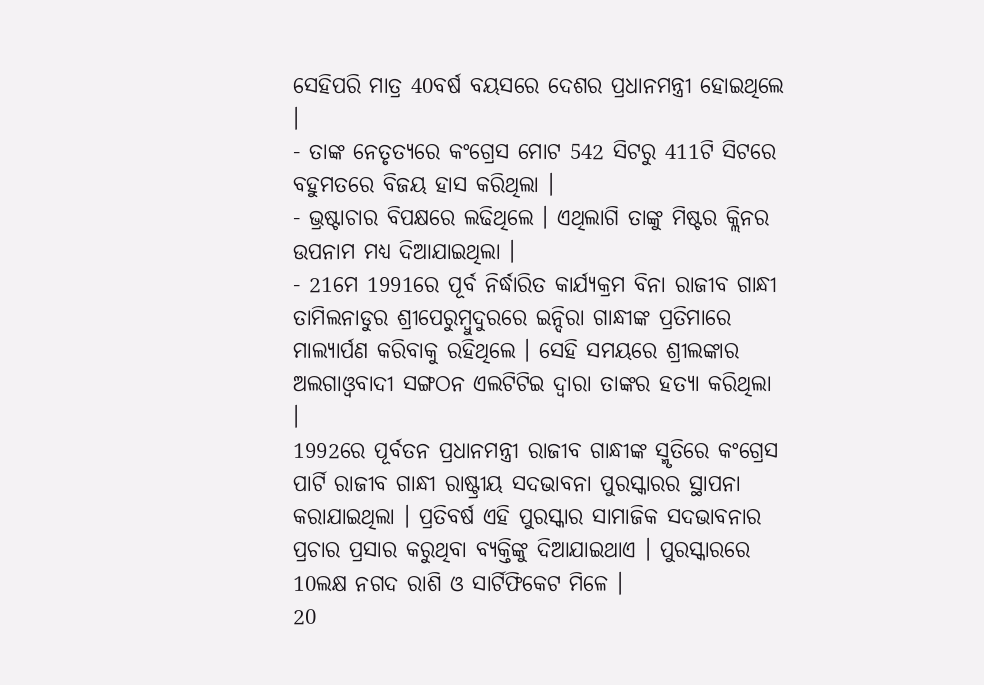ସେହିପରି ମାତ୍ର 40ବର୍ଷ ବୟସରେ ଦେଶର ପ୍ରଧାନମନ୍ତ୍ରୀ ହୋଇଥିଲେ ।
- ତାଙ୍କ ନେତୃତ୍ୟରେ କଂଗ୍ରେସ ମୋଟ 542 ସିଟରୁ 411ଟି ସିଟରେ ବହୁମତରେ ବିଜୟ ହାସ କରିଥିଲା ।
- ଭ୍ରଷ୍ଟାଚାର ବିପକ୍ଷରେ ଲଢିଥିଲେ । ଏଥିଲାଗି ତାଙ୍କୁ ମିଷ୍ଟର କ୍ଲିନର ଉପନାମ ମଧ୍ୟ ଦିଆଯାଇଥିଲା ।
- 21ମେ 1991ରେ ପୂର୍ବ ନିର୍ଦ୍ଧାରିତ କାର୍ଯ୍ୟକ୍ରମ ବିନା ରାଜୀବ ଗାନ୍ଧୀ ତାମିଲନାଡୁର ଶ୍ରୀପେରୁମ୍ବୁଦୁରରେ ଇନ୍ଦିରା ଗାନ୍ଧୀଙ୍କ ପ୍ରତିମାରେ ମାଲ୍ୟାର୍ପଣ କରିବାକୁ ରହିଥିଲେ । ସେହି ସମୟରେ ଶ୍ରୀଲଙ୍କାର ଅଲଗାଓ୍ବବାଦୀ ସଙ୍ଗଠନ ଏଲଟିଟିଇ ଦ୍ବାରା ତାଙ୍କର ହତ୍ୟା କରିଥିଲା ।
1992ରେ ପୂର୍ବତନ ପ୍ରଧାନମନ୍ତ୍ରୀ ରାଜୀବ ଗାନ୍ଧୀଙ୍କ ସ୍ମୃତିରେ କଂଗ୍ରେସ ପାର୍ଟି ରାଜୀବ ଗାନ୍ଧୀ ରାଷ୍ଟ୍ରୀୟ ସଦଭାବନା ପୁରସ୍କାରର ସ୍ଥାପନା କରାଯାଇଥିଲା । ପ୍ରତିବର୍ଷ ଏହି ପୁରସ୍କାର ସାମାଜିକ ସଦଭାବନାର ପ୍ରଚାର ପ୍ରସାର କରୁଥିବା ବ୍ୟକ୍ତିଙ୍କୁ ଦିଆଯାଇଥାଏ । ପୁରସ୍କାରରେ 10ଲକ୍ଷ ନଗଦ ରାଶି ଓ ସାର୍ଟିଫିକେଟ ମିଳେ ।
20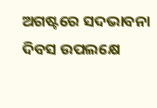ଅଗଷ୍ଟରେ ସଦଭାବନା ଦିବସ ଉପଲକ୍ଷେ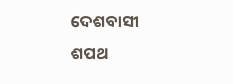ଦେଶବାସୀ ଶପଥ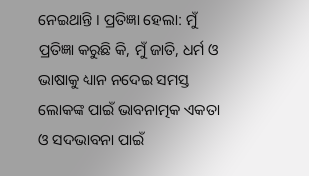ନେଇଥାନ୍ତି । ପ୍ରତିଜ୍ଞା ହେଲା: ମୁଁ ପ୍ରତିଜ୍ଞା କରୁଛି କି, ମୁଁ ଜାତି, ଧର୍ମ ଓ ଭାଷାକୁ ଧ୍ୟାନ ନଦେଇ ସମସ୍ତ ଲୋକଙ୍କ ପାଇଁ ଭାବନାତ୍ମକ ଏକତା ଓ ସଦଭାବନା ପାଇଁ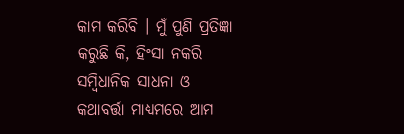କାମ କରିବି । ମୁଁ ପୁଣି ପ୍ରତିଜ୍ଞା କରୁଛି କି, ହିଂସା ନକରି ସମ୍ବିଧାନିକ ସାଧନା ଓ କଥାବର୍ତ୍ତା ମାଧ୍ୟମରେ ଆମ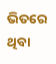ଭିତରେ ଥିବା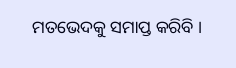ମତଭେଦକୁ ସମାପ୍ତ କରିବି ।